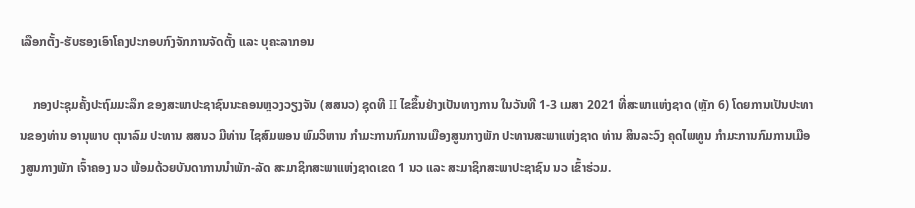ເລືອກຕັ້ງ-ຮັບຮອງເອົາໂຄງປະກອບກົງຈັກການຈັດຕັ້ງ ແລະ ບຸຄະລາກອນ

    ກອງປະຊຸມຄັ້ງປະຖົມມະລຶກ ຂອງສະພາປະຊາຊົນນະຄອນຫຼວງວຽງຈັນ (ສສນວ) ຊຸດທີ II ໄຂຂຶ້ນຢ່າງເປັນທາງການ ໃນວັນທີ 1-3 ເມສາ 2021 ທີ່ສະພາແຫ່ງຊາດ (ຫຼັກ 6) ໂດຍການເປັນປະທານຂອງທ່ານ ອານຸພາບ ຕຸນາລົມ ປະທານ ສສນວ ມີທ່ານ ໄຊສົມພອນ ພົມວິຫານ ກຳມະການກົມການເມືອງສູນກາງພັກ ປະທານສະພາແຫ່ງຊາດ ທ່ານ ສິນລະວົງ ຄຸດໄພທູນ ກຳມະການກົມການເມືອງສູນກາງພັກ ເຈົ້າຄອງ ນວ ພ້ອມດ້ວຍບັນດາການນຳພັກ-ລັດ ສະມາຊິກສະພາແຫ່ງຊາດເຂດ 1 ນວ ແລະ ສະມາຊິກສະພາປະຊາຊົນ ນວ ເຂົ້າຮ່ວມ.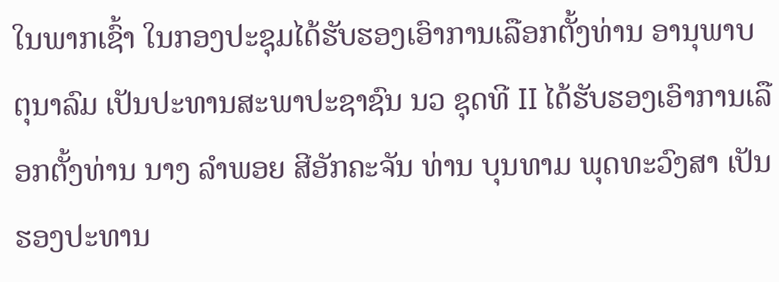ໃນພາກເຊົ້າ ໃນກອງປະຊຸມໄດ້ຮັບຮອງເອົາການເລືອກຕັ້ງທ່ານ ອານຸພາບ ຕຸນາລົມ ເປັນປະທານສະພາປະຊາຊົນ ນວ ຊຸດທີ II ໄດ້ຮັບຮອງເອົາການເລືອກຕັ້ງທ່ານ ນາງ ລໍາພອຍ ສີອັກຄະຈັນ ທ່ານ ບຸນທາມ ພຸດທະວົງສາ ເປັນຮອງປະທານ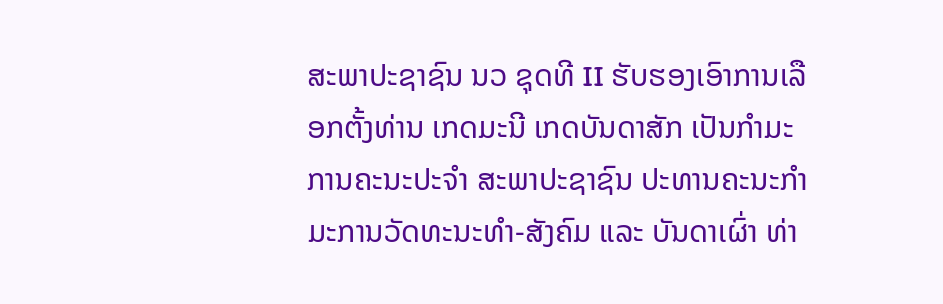ສະພາປະຊາຊົນ ນວ ຊຸດທີ II ຮັບຮອງເອົາການເລືອກຕັ້ງທ່ານ ເກດມະນີ ເກດບັນດາສັກ ເປັນກໍາມະການຄະນະປະຈໍາ ສະພາປະຊາຊົນ ປະທານຄະນະກໍາມະການວັດທະນະທໍາ-ສັງຄົມ ແລະ ບັນດາເຜົ່າ ທ່າ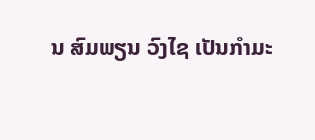ນ ສົມພຽນ ວົງໄຊ ເປັນກໍາມະ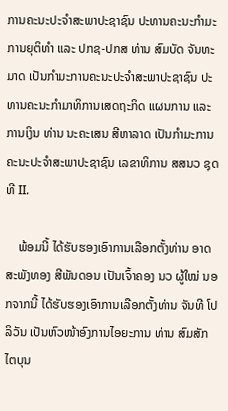ການຄະນະປະຈໍາສະພາປະຊາຊົນ ປະທານຄະນະກໍາມະການຍຸຕິທໍາ ແລະ ປກຊ-ປກສ ທ່ານ ສົມບັດ ຈັນທະມາດ ເປັນກໍາມະການຄະນະປະຈໍາສະພາປະຊາຊົນ ປະທານຄະນະກໍາມາທິການເສດຖະກິດ ແຜນການ ແລະ ການເງິນ ທ່ານ ນະຄະເສນ ສີຫາລາດ ເປັນກໍາມະການຄະນະປະຈໍາສະພາປະຊາຊົນ ເລຂາທິການ ສສນວ ຊຸດທີ II.

    ພ້ອມນີ້ ໄດ້ຮັບຮອງເອົາການເລືອກຕັ້ງທ່ານ ອາດສະພັງທອງ ສີພັນດອນ ເປັນເຈົ້າຄອງ ນວ ຜູ້ໃໝ່ ນອກຈາກນີ້ ໄດ້ຮັບຮອງເອົາການເລືອກຕັ້ງທ່ານ ຈັນທີ ໂປລິວັນ ເປັນຫົວໜ້າອົງການໄອຍະການ ທ່ານ ສົມສັກ ໄຕບຸນ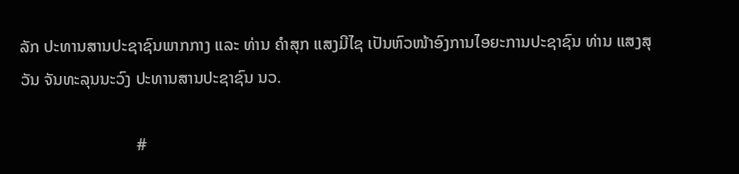ລັກ ປະທານສານປະຊາຊົນພາກກາງ ແລະ ທ່ານ ຄໍາສຸກ ແສງມີໄຊ ເປັນຫົວໜ້າອົງການໄອຍະການປະຊາຊົນ ທ່ານ ແສງສຸວັນ ຈັນທະລຸນນະວົງ ປະທານສານປະຊາຊົນ ນວ.

                            #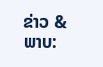ຂ່າວ & ພາບ: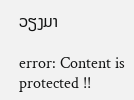ວຽງມາ

error: Content is protected !!